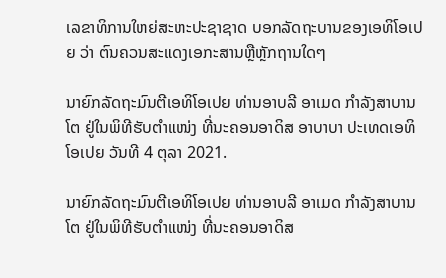ເລຂາທິການໃຫຍ່ສະຫະປະຊາຊາດ ບອກລັດຖະບານຂອງເອທິໂອເປຍ ວ່າ ຕົນຄວນສະແດງເອກະສານຫຼືຫຼັກຖານໃດໆ

ນາຍົກລັດຖະມົນຕີເອທິໂອເປຍ ທ່ານອາບລີ ອາເມດ ກຳລັງສາບານໂຕ ຢູ່ໃນພິທີຮັບຕຳແໜ່ງ ທີ່ນະຄອນອາດິສ ອາບາບາ ປະເທດເອທິໂອເປຍ ວັນທີ 4 ຕຸລາ 2021.

ນາຍົກລັດຖະມົນຕີເອທິໂອເປຍ ທ່ານອາບລີ ອາເມດ ກຳລັງສາບານໂຕ ຢູ່ໃນພິທີຮັບຕຳແໜ່ງ ທີ່ນະຄອນອາດິສ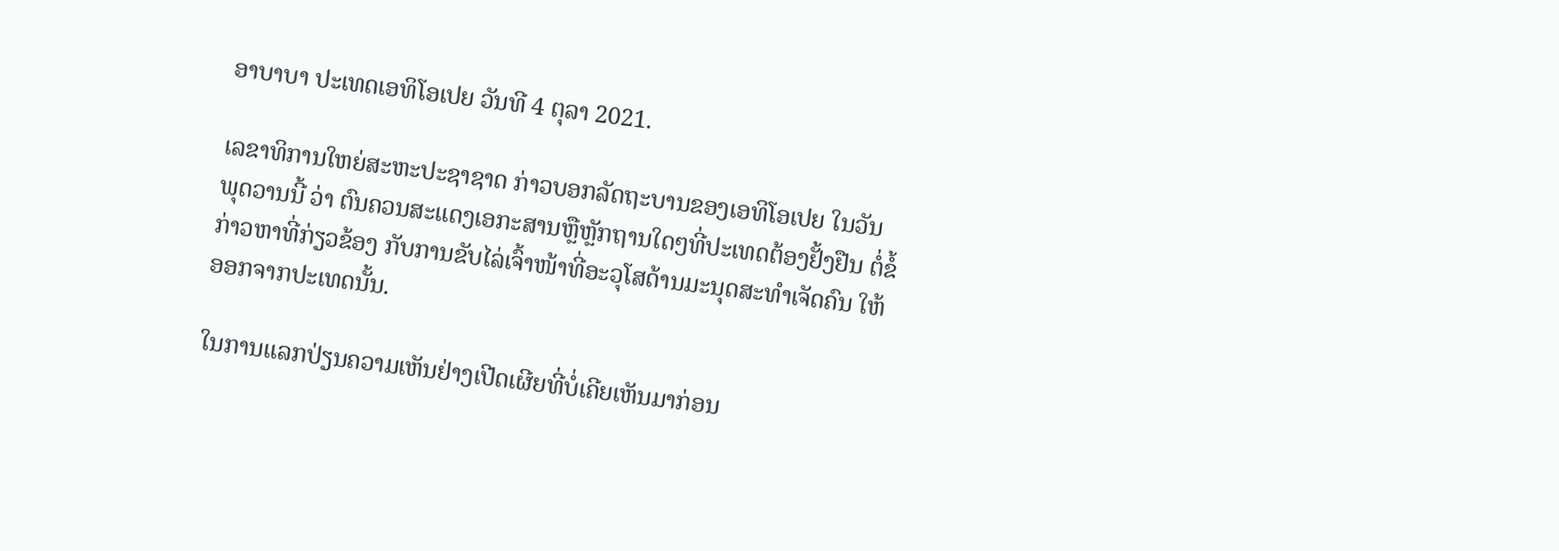ອາບາບາ ປະເທດເອທິໂອເປຍ ວັນທີ 4 ຕຸລາ 2021.

ເລຂາທິການໃຫຍ່ສະຫະປະຊາຊາດ ກ່າວບອກລັດຖະບານຂອງເອທິໂອເປຍ ໃນວັນ
ພຸດວານນີ້ ວ່າ ຕົນຄວນສະແດງເອກະສານຫຼືຫຼັກຖານໃດໆທີ່ປະເທດຕ້ອງຢັ້ງຢືນ ຕໍ່ຂໍ້
ກ່າວຫາທີ່ກ່ຽວຂ້ອງ ກັບການຂັບໄລ່ເຈົ້າໜ້າທີ່ອະວຸໂສດ້ານມະນຸດສະທຳເຈັດຄົນ ໃຫ້
ອອກຈາກປະເທດນັ້ນ.

ໃນການແລກປ່ຽນຄວາມເຫັນຢ່າງເປີດເຜີຍທີ່ບໍ່ເຄີຍເຫັນມາກ່ອນ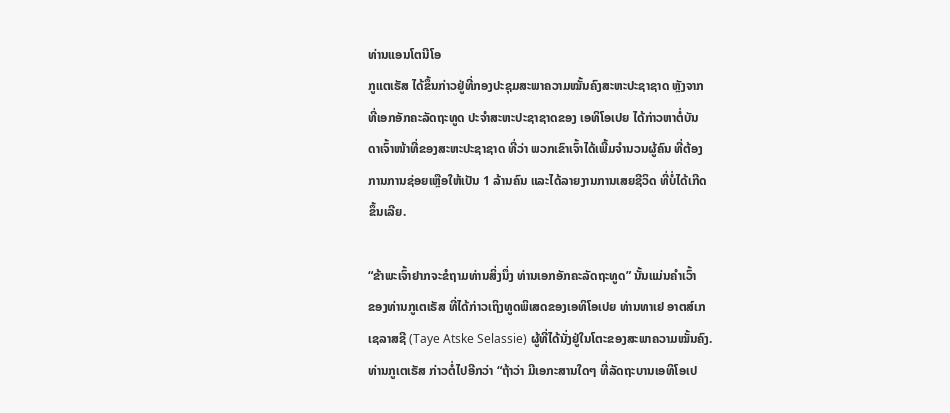ທ່ານແອນໂຕນີໂອ
ກູແຕເຣັສ ໄດ້ຂຶ້ນກ່າວຢູ່ທີ່ກອງປະຊຸມສະພາຄວາມໝັ້ນຄົງສະຫະປະຊາຊາດ ຫຼັງຈາກ
ທີ່ເອກອັກຄະລັດຖະທູດ ປະຈຳສະຫະປະຊາຊາດຂອງ ເອທິໂອເປຍ ໄດ້ກ່າວຫາຕໍ່ບັນ
ດາເຈົ້າໜ້າທີ່ຂອງສະຫະປະຊາຊາດ ທີ່ວ່າ ພວກເຂົາເຈົ້າໄດ້ເພີ້ມຈຳນວນຜູ້ຄົນ ທີ່ຕ້ອງ
ການການຊ່ອຍເຫຼືອໃຫ້ເປັນ 1 ລ້ານຄົນ ແລະໄດ້ລາຍງານການເສຍຊີວິດ ທີ່ບໍ່ໄດ້ເກີດ
ຂຶ້ນເລີຍ.

“ຂ້າພະເຈົ້າຢາກຈະຂໍຖາມທ່ານສິ່ງນຶ່ງ ທ່ານເອກອັກຄະລັດຖະທູດ” ນັ້ນແມ່ນຄຳເວົ້າ
ຂອງທ່ານກູເຕເຣັສ ທີ່ໄດ້ກ່າວເຖິງທູດພິເສດຂອງເອທິໂອເປຍ ທ່ານທາເຢ ອາຕສ໌ເກ
ເຊລາສຊີ (Taye Atske Selassie) ຜູ້ທີ່ໄດ້ນັ່ງຢູ່ໃນໂຕະຂອງສະພາຄວາມໝັ້ນຄົງ.
ທ່ານກູເຕເຣັສ ກ່າວຕໍ່ໄປອີກວ່າ “ຖ້າວ່າ ມີເອກະສານໃດໆ ທີ່ລັດຖະບານເອທິໂອເປ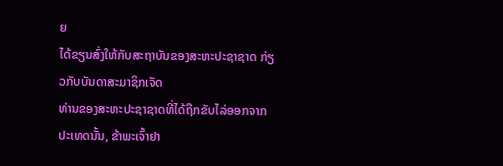ຍ
ໄດ້ຂຽນສົ່ງໃຫ້ກັບສະຖາບັນຂອງສະຫະປະຊາຊາດ ກ່ຽວກັບບັນດາສະມາຊິກເຈັດ
ທ່ານຂອງສະຫະປະຊາຊາດທີ່ໄດ້ຖືກຂັບໄລ່ອອກຈາກປະເທດນັ້ນ, ຂ້າພະເຈົ້າຢາ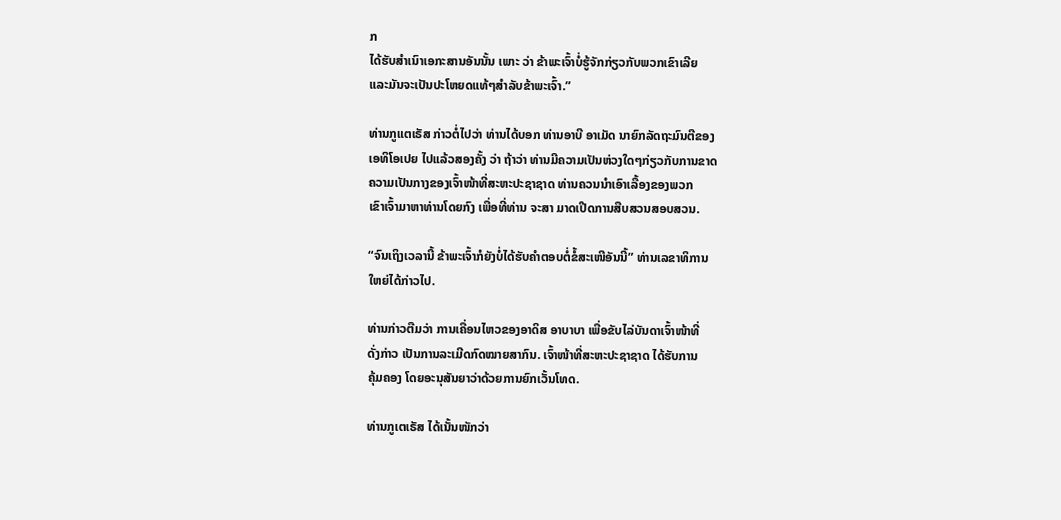ກ
ໄດ້ຮັບສຳເນົາເອກະສານອັນນັ້ນ ເພາະ ວ່າ ຂ້າພະເຈົ້າບໍ່ຮູ້ຈັກກ່ຽວກັບພວກເຂົາເລີຍ
ແລະມັນຈະເປັນປະໂຫຍດແທ້ໆສຳລັບຂ້າພະເຈົ້າ.”

ທ່ານກູແຕເຣັສ ກ່າວຕໍ່ໄປວ່າ ທ່ານໄດ້ບອກ ທ່ານອາບີ ອາເມັດ ນາຍົກລັດຖະມົນຕີຂອງ
ເອທິໂອເປຍ ໄປແລ້ວສອງຄັ້ງ ວ່າ ຖ້າວ່າ ທ່ານມີຄວາມເປັນຫ່ວງໃດໆກ່ຽວກັບການຂາດ
ຄວາມເປັນກາງຂອງເຈົ້າໜ້າທີ່ສະຫະປະຊາຊາດ ທ່ານຄວນນຳເອົາເລື້ອງຂອງພວກ
ເຂົາເຈົ້າມາຫາທ່ານໂດຍກົງ ເພື່ອທີ່ທ່ານ ຈະສາ ມາດເປີດການສືບສວນສອບສວນ.

“ຈົນເຖິງເວລານີ້ ຂ້າພະເຈົ້າກໍຍັງບໍ່ໄດ້ຮັບຄຳຕອບຕໍ່ຂໍ້ສະເໜີອັນນີ້” ທ່ານເລຂາທິການ
ໃຫຍ່ໄດ້ກ່າວໄປ.

ທ່ານກ່າວຕືມວ່າ ການເຄື່ອນໄຫວຂອງອາດິສ ອາບາບາ ເພື່ອຂັບໄລ່ບັນດາເຈົ້າໜ້າທີ່
ດັ່ງກ່າວ ເປັນການລະເມີດກົດໝາຍສາກົນ. ເຈົ້າໜ້າທີ່ສະຫະປະຊາຊາດ ໄດ້ຮັບການ
ຄຸ້ມຄອງ ໂດຍອະນຸສັນຍາວ່າດ້ວຍການຍົກເວັ້ນໂທດ.

ທ່ານກູເຕເຣັສ ໄດ້ເນັ້ນໜັກວ່າ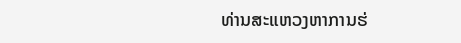ທ່ານສະແຫວງຫາການຮ່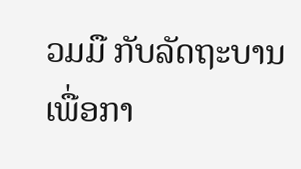ວມມື ກັບລັດຖະບານເພື່ອກາ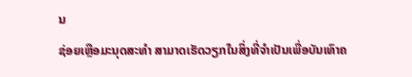ນ
ຊ່ອຍເຫຼືອມະນຸດສະທຳ ສາມາດເຮັດວຽກໃນສິ່ງທີ່ຈຳເປັນເພື່ອບັນເທົາຄ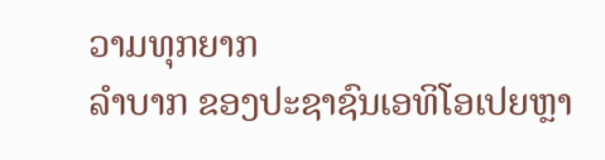ວາມທຸກຍາກ
ລຳບາກ ຂອງປະຊາຊົນເອທິໂອເປຍຫຼາ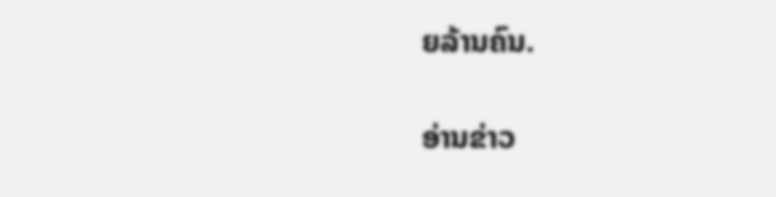ຍລ້ານຄົນ.

ອ່ານຂ່າວ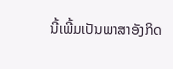ນີ້ເພີ້ມເປັນພາສາອັງກິດ